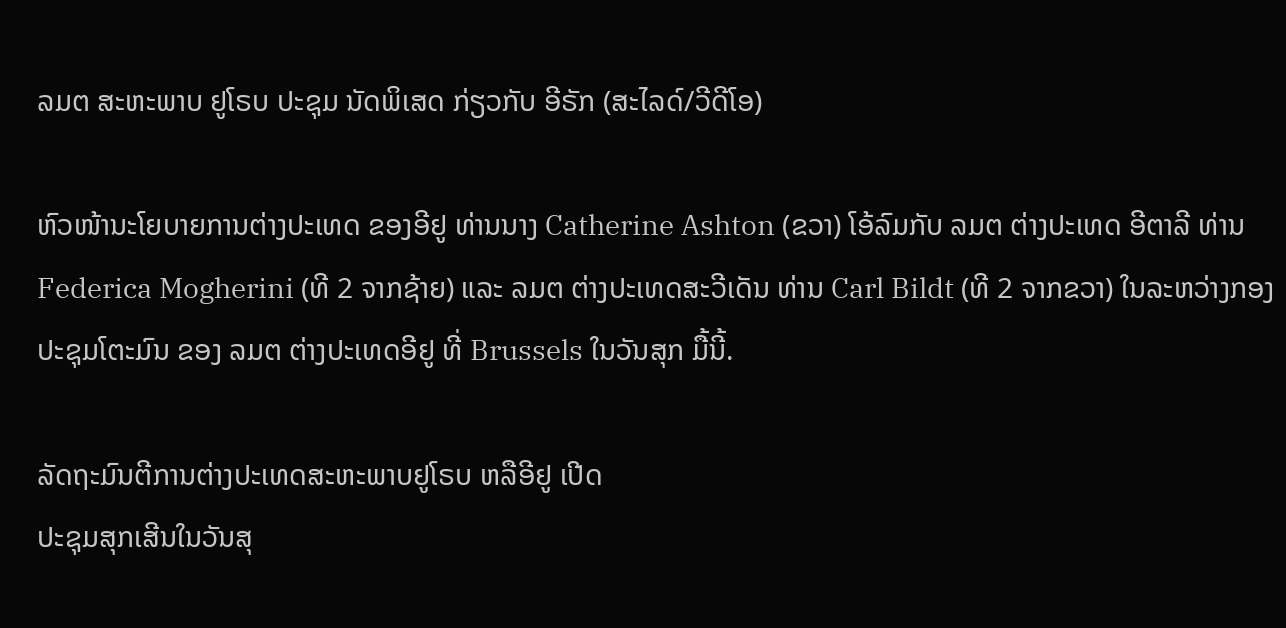ລມຕ ສະຫະພາບ ຢູໂຣບ ປະຊຸມ ນັດພິເສດ ກ່ຽວກັບ ອີຣັກ (ສະໄລດ໌/ວີດີໂອ)

ຫົວໜ້ານະໂຍບາຍການຕ່າງປະເທດ ຂອງອີຢູ ທ່ານນາງ Catherine Ashton (ຂວາ) ໂອ້ລົມກັບ ລມຕ ຕ່າງປະເທດ ອີຕາລີ ທ່ານ Federica Mogherini (ທີ 2 ຈາກຊ້າຍ) ແລະ ລມຕ ຕ່າງປະເທດສະວີເດັນ ທ່ານ Carl Bildt (ທີ 2 ຈາກຂວາ) ໃນລະຫວ່າງກອງປະຊຸມໂຕະມົນ ຂອງ ລມຕ ຕ່າງປະເທດອີຢູ ທີ່ Brussels ໃນວັນສຸກ ມື້ນີ້.

ລັດຖະມົນຕີການຕ່າງປະເທດສະຫະພາບຢູໂຣບ ຫລືອີຢູ ເປີດ
ປະຊຸມສຸກເສີນໃນວັນສຸ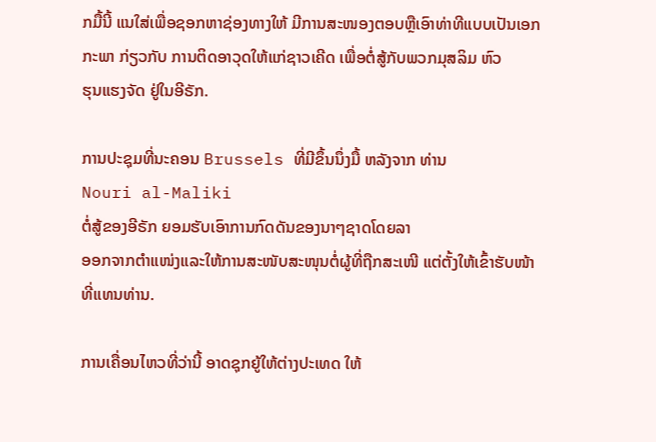ກມື້ນີ້ ແນໃສ່ເພື່ອຊອກຫາຊ່ອງທາງໃຫ້ ມີການສະໜອງຕອບຫຼືເອົາທ່າທີແບບເປັນເອກກະພາ ກ່ຽວກັບ ການຕິດອາວຸດໃຫ້ແກ່ຊາວເຄີດ ເພື່ອຕໍ່ສູ້ກັບພວກມຸສລິມ ຫົວ
ຮຸນແຮງຈັດ ຢູ່ໃນອີຣັກ.

ການປະຊຸມທີ່ນະຄອນ Brussels ທີ່ມີຂຶ້ນນຶ່ງມື້ ຫລັງຈາກ ທ່ານ
Nouri al-Maliki
ຕໍ່ສູ້ຂອງອີຣັກ ຍອມຮັບເອົາການກົດດັນຂອງນາໆຊາດໂດຍລາ
ອອກຈາກຕຳແໜ່ງແລະໃຫ້ການສະໜັບສະໜຸນຕໍ່ຜູ້ທີ່ຖືກສະເໜີ ແຕ່ຕັ້ງໃຫ້ເຂົ້າຮັບໜ້າທີ່ແທນທ່ານ.

ການເຄື່ອນໄຫວທີ່ວ່ານີ້ ອາດຊຸກຍູ້ໃຫ້ຕ່າງປະເທດ ໃຫ້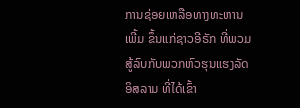ການຊ່ອຍເຫລືອທາງທະຫານເພີ້ມ ຂຶ້ນແກ່ຊາວອີຣັກ ທີ່ພວມສູ້ລົບກັບພວກຫົວຮຸນແຮງລັດອິສລາມ ທີ່ໄດ້ເຂົ້າ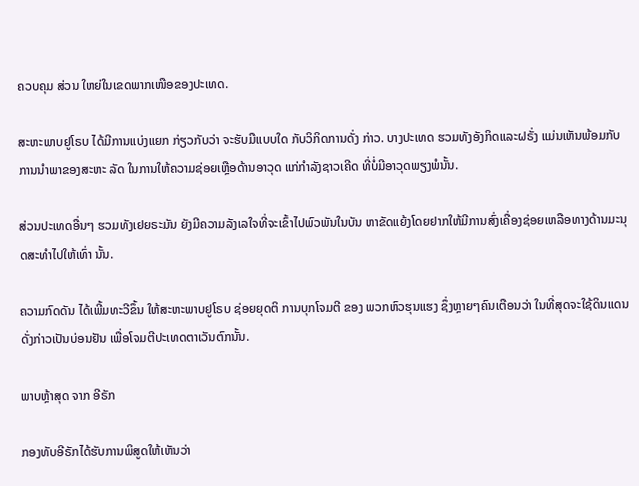ຄວບຄຸມ ສ່ວນ ໃຫຍ່ໃນເຂດພາກເໜືອຂອງປະເທດ.

ສະຫະພາບຢູໂຣບ ໄດ້ມີການແບ່ງແຍກ ກ່ຽວກັບວ່າ ຈະຮັບມືແບບໃດ ກັບວິກິດການດັ່ງ ກ່າວ. ບາງປະເທດ ຮວມທັງອັງກິດແລະຝຣັ່ງ ແມ່ນເຫັນພ້ອມກັບການນຳພາຂອງສະຫະ ລັດ ໃນການໃຫ້ຄວາມຊ່ອຍເຫຼືອດ້ານອາວຸດ ແກ່ກຳລັງຊາວເຄີດ ທີ່ບໍ່ມີອາວຸດພຽງພໍນັ້ນ.

ສ່ວນປະເທດອື່ນໆ ຮວມທັງເຢຍຣະມັນ ຍັງມີຄວາມລັງເລໃຈທີ່ຈະເຂົ້າໄປພົວພັນໃນບັນ ຫາຂັດແຍ້ງໂດຍຢາກໃຫ້ມີການສົ່ງເຄື່ອງຊ່ອຍເຫລືອທາງດ້ານມະນຸດສະທຳໄປໃຫ້ເທົ່າ ນັ້ນ.

ຄວາມກົດດັນ ໄດ້ເພີ້ມທະວີຂຶ້ນ ໃຫ້ສະຫະພາບຢູໂຣບ ຊ່ອຍຍຸດຕິ ການບຸກໂຈມຕີ ຂອງ ພວກຫົວຮຸນແຮງ ຊຶ່ງຫຼາຍໆຄົນເຕືອນວ່າ ໃນທີ່ສຸດຈະໃຊ້ດິນແດນດັ່ງກ່າວເປັນບ່ອນຢັນ ເພື່ອໂຈມຕີປະເທດຕາເວັນຕົກນັ້ນ.

ພາບຫຼ້າສຸດ ຈາກ ອີຣັກ

ກອງທັບອີຣັກໄດ້ຮັບການພິສູດໃຫ້ເຫັນວ່າ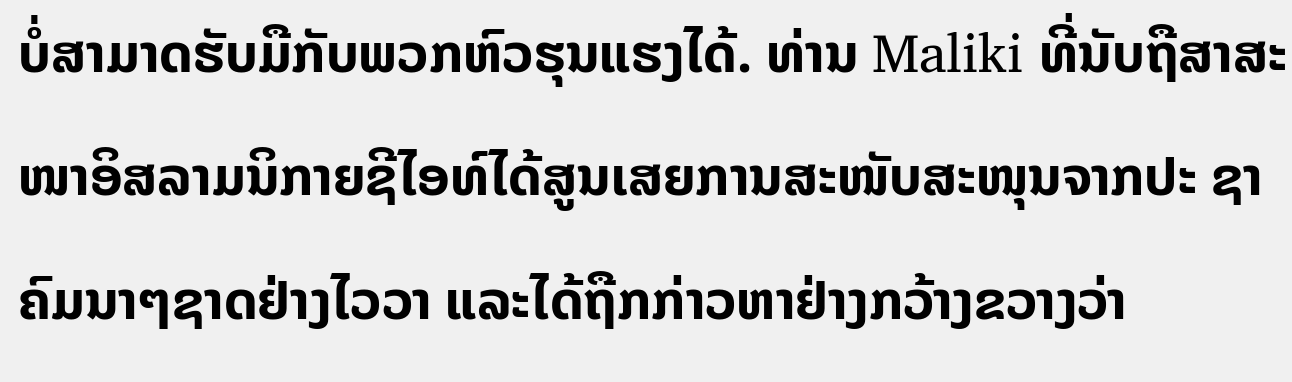ບໍ່ສາມາດຮັບມືກັບພວກຫົວຮຸນແຮງໄດ້. ທ່ານ Maliki ທີ່ນັບຖືສາສະໜາອິສລາມນິກາຍຊີໄອທ໌ໄດ້ສູນເສຍການສະໜັບສະໜຸນຈາກປະ ຊາຄົມນາໆຊາດຢ່າງໄວວາ ແລະໄດ້ຖືກກ່າວຫາຢ່າງກວ້າງຂວາງວ່າ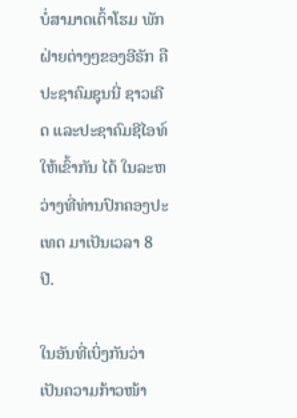ບໍ່ສາມາດເຕົ້າໂຮມ ພັກຝ່າຍຕ່າງໆຂອງອີຣັກ ຄືປະຊາຄົມຊຸນນີ່ ຊາວເຄີດ ແລະປະຊາຄົມຊີໄອທ໌ ໃຫ້ເຂົ້າກັນ ໄດ້ ໃນລະຫວ່າງທີ່ທ່ານປົກຄອງປະເທດ ມາເປັນເວລາ 8 ປີ.

ໃນອັນທີ່ເບິ່ງກັນວ່າ ເປັນຄວາມກ້າວໜ້າ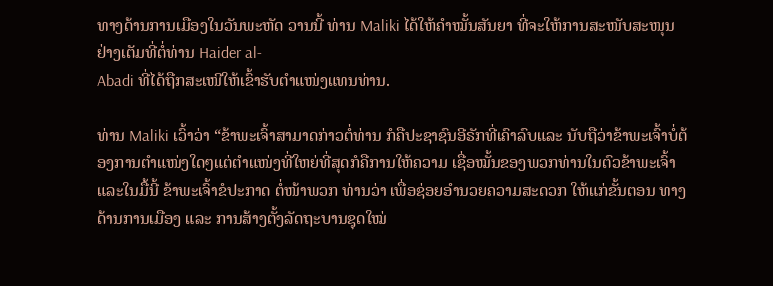ທາງດ້ານການເມືອງໃນວັນພະຫັດ ວານນີ້ ທ່ານ Maliki ໄດ້ໃຫ້ຄຳໝັ້ນສັນຍາ ທີ່ຈະໃຫ້ການສະໜັບສະໜຸນຢ່າງເຕັມທີ່ຕໍ່ທ່ານ Haider al-
Abadi ທີ່ໄດ້ຖືກສະເໜີໃຫ້ເຂົ້າຮັບຕຳແໜ່ງແທນທ່ານ.

ທ່ານ Maliki ເວົ້າວ່າ “ຂ້າພະເຈົ້າສາມາດກ່າວຕໍ່ທ່ານ ກໍຄືປະຊາຊົນອີຣັກທີ່ເຄົາລົບແລະ ນັບຖືວ່າຂ້າພະເຈົ້າບໍ່ຕ້ອງການຕຳແໜ່ງໃດໆແຕ່ຕຳແໜ່ງທີ່ໃຫຍ່ທີ່ສຸດກໍຄືການໃຫ້ຄວາມ ເຊື່ອໝັ້ນຂອງພວກທ່ານໃນຕົວຂ້າພະເຈົ້າ ແລະໃນມື້ນີ້ ຂ້າພະເຈົ້າຂໍປະກາດ ຕໍ່ໜ້າພວກ ທ່ານວ່າ ເພື່ອຊ່ອຍອຳນວຍຄວາມສະດວກ ໃຫ້ແກ່ຂັ້ນຕອນ ທາງດ້ານການເມືອງ ແລະ ການສ້າງຕັ້ງລັດຖະບານຊຸດໃໝ່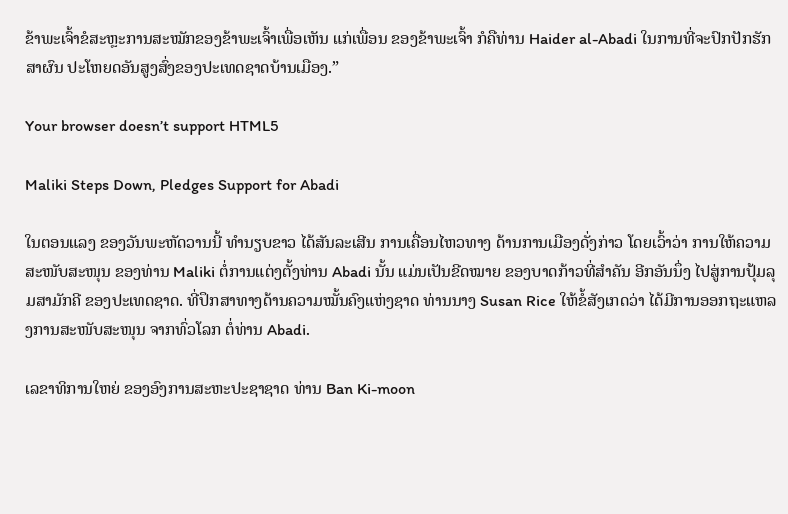ຂ້າພະເຈົ້າຂໍສະຫຼະການສະໝັກຂອງຂ້າພະເຈົ້າເພື່ອເຫັນ ແກ່ເພື່ອນ ຂອງຂ້າພະເຈົ້າ ກໍຄືທ່ານ Haider al-Abadi ໃນການທີ່ຈະປົກປັກຮັກສາຜົນ ປະໂຫຍດອັນສູງສົ່ງຂອງປະເທດຊາດບ້ານເມືອງ.”

Your browser doesn’t support HTML5

Maliki Steps Down, Pledges Support for Abadi

ໃນຕອນແລງ ຂອງວັນພະຫັດວານນີ້ ທຳນຽບຂາວ ໄດ້ສັນລະເສີນ ການເຄື່ອນໄຫວທາງ ດ້ານການເມືອງດັ່ງກ່າວ ໂດຍເວົ້າວ່າ ການໃຫ້ຄວາມສະໜັບສະໜຸນ ຂອງທ່ານ Maliki ຕໍ່ການແຕ່ງຕັ້ງທ່ານ Abadi ນັ້ນ ແມ່ນເປັນຂີດໝາຍ ຂອງບາດກ້າວທີ່ສຳຄັນ ອີກອັນນຶ່ງ ໄປສູ່ການປຸ້ມລຸມສາມັກຄີ ຂອງປະເທດຊາດ. ທີ່ປຶກສາທາງດ້ານຄວາມໝັ້ນຄົງແຫ່ງຊາດ ທ່ານນາງ Susan Rice ໃຫ້ຂໍ້ສັງເກດວ່າ ໄດ້ມີການອອກຖະແຫລງການສະໜັບສະໜຸນ ຈາກທົ່ວໂລກ ຕໍ່ທ່ານ Abadi.

ເລຂາທິການໃຫຍ່ ຂອງອົງການສະຫະປະຊາຊາດ ທ່ານ Ban Ki-moon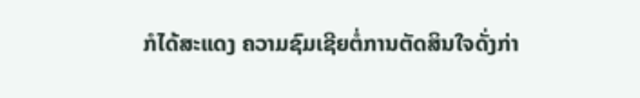ກໍໄດ້ສະແດງ ຄວາມຊົມເຊີຍຕໍ່ການຕັດສິນໃຈດັ່ງກ່າ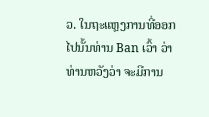ວ. ໃນຖະແຫຼງການທີ່ອອກໄປນັ້ນທ່ານ Ban ເວົ້າ ວ່າ ທ່ານຫວັງວ່າ ຈະມີການ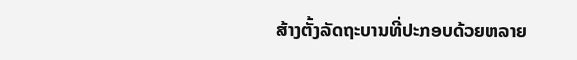ສ້າງຕັ້ງລັດຖະບານທີ່ປະກອບດ້ວຍຫລາຍ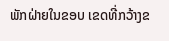ພັກຝ່າຍໃນຂອບ ເຂດທີ່ກວ້າງຂ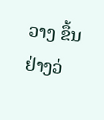ວາງ ຂຶ້ນຢ່າງວ່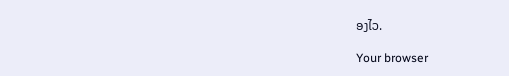ອງໄວ.

Your browser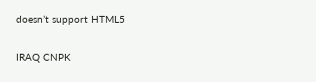doesn’t support HTML5

IRAQ CNPK